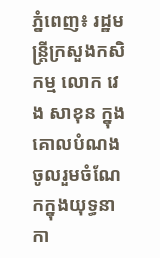ភ្នំពេញ៖ រដ្ឋមន្ត្រីក្រសួងកសិកម្ម លោក វេង សាខុន ក្នុងគោលបំណង ចូលរួមចំណែកក្នុងយុទ្ធនាកា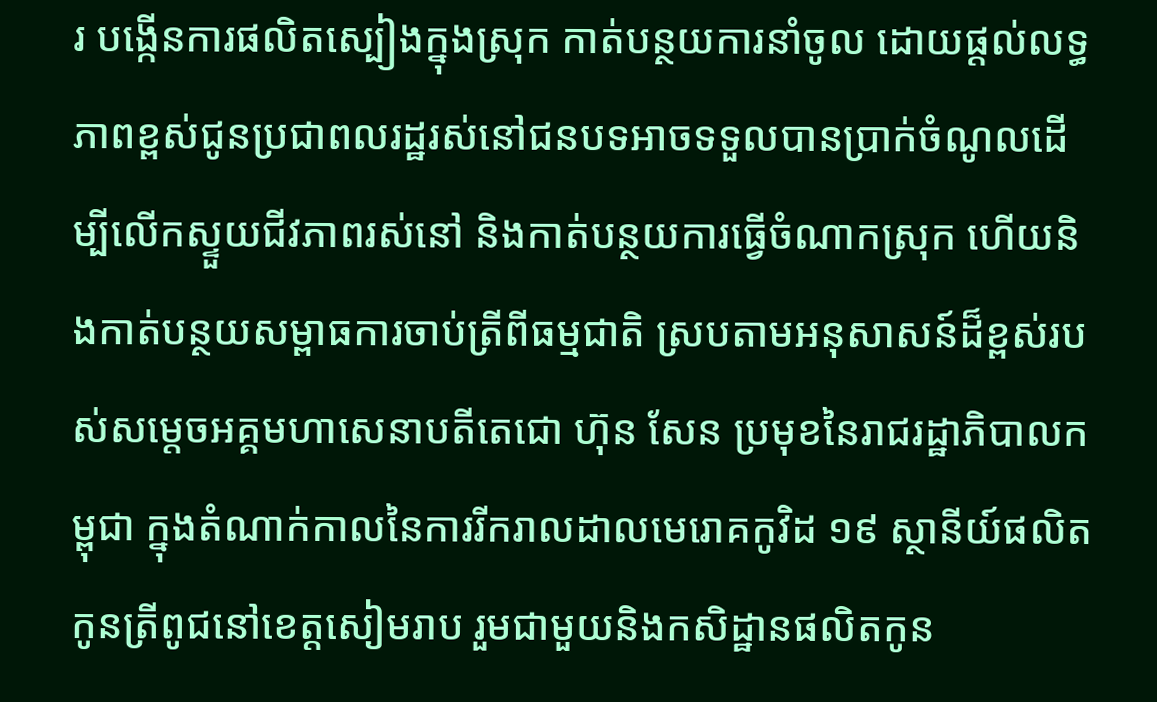រ បង្កើនការផលិតស្បៀងក្នុងស្រុក កាត់បន្ថយការនាំចូល ដោយផ្តល់លទ្ធភាពខ្ពស់ជូនប្រជាពលរដ្ឋរស់នៅជនបទអាចទទួលបានប្រាក់ចំណូលដើម្បីលើកស្ទួយជីវភាពរស់នៅ និងកាត់បន្ថយការធ្វើចំណាកស្រុក ហើយនិងកាត់បន្ថយសម្ពាធការចាប់ត្រីពីធម្មជាតិ ស្របតាមអនុសាសន៍ដ៏ខ្ពស់របស់សម្តេចអគ្គមហាសេនាបតីតេជោ ហ៊ុន សែន ប្រមុខនៃរាជរដ្ឋាភិបាលកម្ពុជា ក្នុងតំណាក់កាលនៃការរីករាលដាលមេរោគកូវិដ ១៩ ស្ថានីយ៍ផលិតកូនត្រីពូជនៅខេត្តសៀមរាប រួមជាមួយនិងកសិដ្ឋានផលិតកូន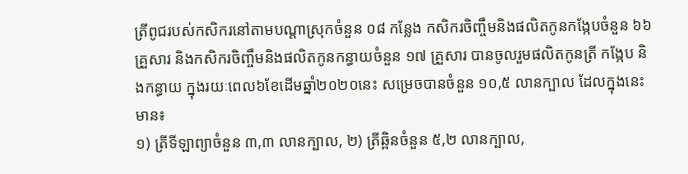ត្រីពូជរបស់កសិករនៅតាមបណ្តាស្រុកចំនួន ០៨ កន្លែង កសិករចិញ្ចឹមនិងផលិតកូនកង្កែបចំនួន ៦៦ គ្រួសារ និងកសិករចិញ្ចឹមនិងផលិតកូនកន្ធាយចំនួន ១៧ គ្រួសារ បានចូលរួមផលិតកូនត្រី កង្កែប និងកន្ធាយ ក្នុងរយៈពេល៦ខែដើមឆ្នាំ២០២០នេះ សម្រេចបានចំនួន ១០,៥ លានក្បាល ដែលក្នុងនេះមាន៖
១) ត្រីទីឡាព្យាចំនួន ៣,៣ លានក្បាល, ២) ត្រីឆ្ពិនចំនួន ៥,២ លានក្បាល,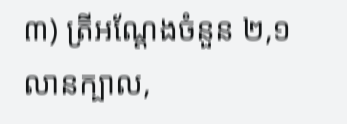៣) ត្រីអណ្តែងចំនួន ២,១ លានក្បាល,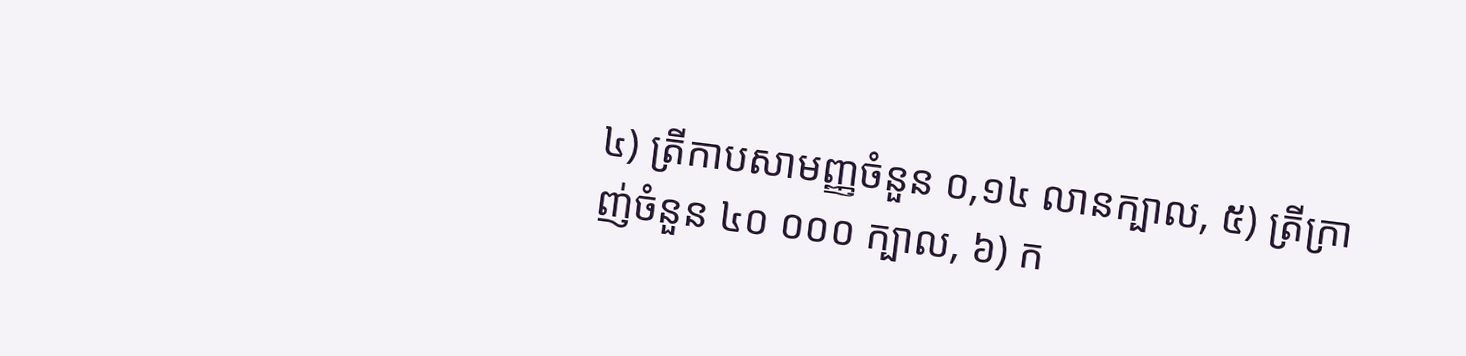៤) ត្រីកាបសាមញ្ញចំនួន ០,១៤ លានក្បាល, ៥) ត្រីក្រាញ់ចំនួន ៤០ ០០០ ក្បាល, ៦) ក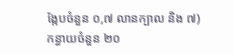ង្កែបចំនួន ០,៧ លានក្បាល និង ៧) កន្ធាយចំនួន ២០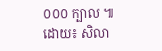០០០ ក្បាល ៕
ដោយ៖ សិលា